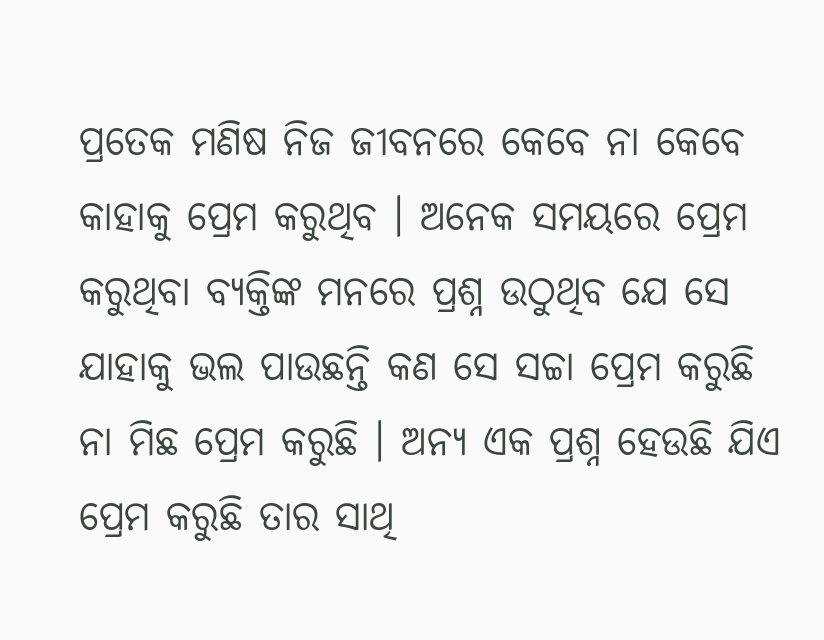ପ୍ରତେକ ମଣିଷ ନିଜ ଜୀବନରେ କେବେ ନା କେବେ କାହାକୁ ପ୍ରେମ କରୁଥିବ । ଅନେକ ସମୟରେ ପ୍ରେମ କରୁଥିବା ବ୍ୟକ୍ତିଙ୍କ ମନରେ ପ୍ରଶ୍ନ ଉଠୁଥିବ ଯେ ସେ ଯାହାକୁ ଭଲ ପାଉଛନ୍ତି କଣ ସେ ସଚ୍ଚା ପ୍ରେମ କରୁଛି ନା ମିଛ ପ୍ରେମ କରୁଛି । ଅନ୍ୟ ଏକ ପ୍ରଶ୍ନ ହେଉଛି ଯିଏ ପ୍ରେମ କରୁଛି ତାର ସାଥି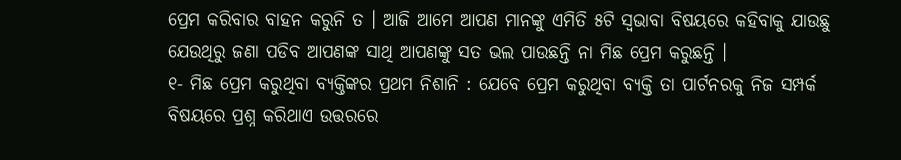ପ୍ରେମ କରିବାର ବାହନ କରୁନି ତ । ଆଜି ଆମେ ଆପଣ ମାନଙ୍କୁ ଏମିତି ୫ଟି ସ୍ବଭାବା ବିଷୟରେ କହିବାକୁ ଯାଉଛୁ ଯେଉଥିରୁ ଜଣା ପଡିବ ଆପଣଙ୍କ ସାଥି ଆପଣଙ୍କୁ ସତ ଭଲ ପାଉଛନ୍ତି ନା ମିଛ ପ୍ରେମ କରୁଛନ୍ତି ।
୧- ମିଛ ପ୍ରେମ କରୁଥିବା ବ୍ୟକ୍ତିଙ୍କର ପ୍ରଥମ ନିଶାନି : ଯେବେ ପ୍ରେମ କରୁଥିବା ବ୍ୟକ୍ତି ତା ପାର୍ଟନରକୁ ନିଜ ସମ୍ପର୍କ ବିଷୟରେ ପ୍ରଶ୍ନ କରିଥାଏ ଉତ୍ତରରେ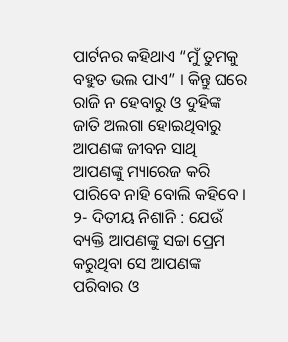ପାର୍ଟନର କହିଥାଏ “ମୁଁ ତୁମକୁ ବହୁତ ଭଲ ପାଏ” । କିନ୍ତୁ ଘରେ ରାଜି ନ ହେବାରୁ ଓ ଦୁହିଙ୍କ ଜାତି ଅଲଗା ହୋଇଥିବାରୁ ଆପଣଙ୍କ ଜୀବନ ସାଥି ଆପଣଙ୍କୁ ମ୍ୟାରେଜ କରି ପାରିବେ ନାହି ବୋଲି କହିବେ ।
୨- ଦିତୀୟ ନିଶାନି : ଯେଉଁ ବ୍ୟକ୍ତି ଆପଣଙ୍କୁ ସଚ୍ଚା ପ୍ରେମ କରୁଥିବା ସେ ଆପଣଙ୍କ ପରିବାର ଓ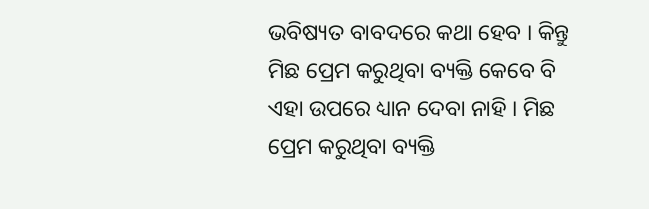ଭବିଷ୍ୟତ ବାବଦରେ କଥା ହେବ । କିନ୍ତୁ ମିଛ ପ୍ରେମ କରୁଥିବା ବ୍ୟକ୍ତି କେବେ ବି ଏହା ଉପରେ ଧ୍ୟାନ ଦେବା ନାହି । ମିଛ ପ୍ରେମ କରୁଥିବା ବ୍ୟକ୍ତି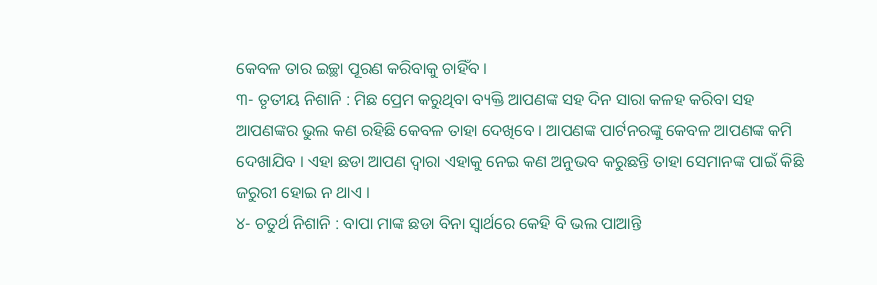କେବଳ ତାର ଇଚ୍ଛା ପୂରଣ କରିବାକୁ ଚାହିଁବ ।
୩- ତୃତୀୟ ନିଶାନି : ମିଛ ପ୍ରେମ କରୁଥିବା ବ୍ୟକ୍ତି ଆପଣଙ୍କ ସହ ଦିନ ସାରା କଳହ କରିବା ସହ ଆପଣଙ୍କର ଭୁଲ କଣ ରହିଛି କେବଳ ତାହା ଦେଖିବେ । ଆପଣଙ୍କ ପାର୍ଟନରଙ୍କୁ କେବଳ ଆପଣଙ୍କ କମି ଦେଖାଯିବ । ଏହା ଛଡା ଆପଣ ଦ୍ଵାରା ଏହାକୁ ନେଇ କଣ ଅନୁଭବ କରୁଛନ୍ତି ତାହା ସେମାନଙ୍କ ପାଇଁ କିଛି ଜରୁରୀ ହୋଇ ନ ଥାଏ ।
୪- ଚତୁର୍ଥ ନିଶାନି : ବାପା ମାଙ୍କ ଛଡା ବିନା ସ୍ଵାର୍ଥରେ କେହି ବି ଭଲ ପାଆନ୍ତି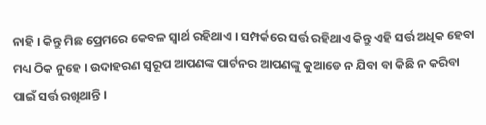ନାହି । କିନ୍ତୁ ମିଛ ପ୍ରେମରେ କେବଳ ସ୍ଵାର୍ଥ ରହିଥାଏ । ସମ୍ପର୍କରେ ସର୍ତ୍ତ ରହିଥାଏ କିନ୍ତୁ ଏହି ସର୍ତ୍ତ ଅଧିକ ହେବା ମଧ୍ୟ ଠିକ ନୁହେ । ଉଦାହରଣ ସ୍ୱରୂପ ଆପଣଙ୍କ ପାର୍ଟନର ଆପଣଙ୍କୁ କୁଆଡେ ନ ଯିବା ବା କିଛି ନ କରିବା ପାଇଁ ସର୍ତ୍ତ ରଖିଥାନ୍ତି ।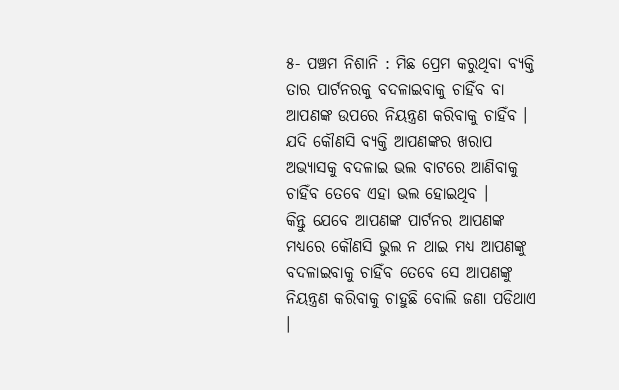୫- ପଞ୍ଚମ ନିଶାନି : ମିଛ ପ୍ରେମ କରୁଥିବା ବ୍ୟକ୍ତି ତାର ପାର୍ଟନରକୁ ବଦଳାଇବାକୁ ଚାହିଁବ ବା ଆପଣଙ୍କ ଉପରେ ନିୟନ୍ତ୍ରଣ କରିବାକୁ ଚାହିଁବ । ଯଦି କୌଣସି ବ୍ୟକ୍ତି ଆପଣଙ୍କର ଖରାପ ଅଭ୍ଯାସକୁ ବଦଳାଇ ଭଲ ବାଟରେ ଆଣିବାକୁ ଚାହିଁବ ତେବେ ଏହା ଭଲ ହୋଇଥିବ ।
କିନ୍ତୁ ଯେବେ ଆପଣଙ୍କ ପାର୍ଟନର ଆପଣଙ୍କ ମଧ୍ୟରେ କୌଣସି ଭୁଲ ନ ଥାଇ ମଧ୍ୟ ଆପଣଙ୍କୁ ବଦଳାଇବାକୁ ଚାହିଁବ ତେବେ ସେ ଆପଣଙ୍କୁ ନିୟନ୍ତ୍ରଣ କରିବାକୁ ଚାହୁଛି ବୋଲି ଜଣା ପଡିଥାଏ ।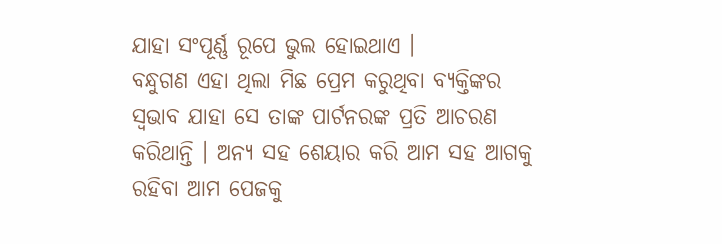ଯାହା ସଂପୂର୍ଣ୍ଣ ରୂପେ ଭୁଲ ହୋଇଥାଏ ।
ବନ୍ଧୁଗଣ ଏହା ଥିଲା ମିଛ ପ୍ରେମ କରୁଥିବା ବ୍ୟକ୍ତିଙ୍କର ସ୍ଵଭାବ ଯାହା ସେ ତାଙ୍କ ପାର୍ଟନରଙ୍କ ପ୍ରତି ଆଚରଣ କରିଥାନ୍ତି । ଅନ୍ୟ ସହ ଶେୟାର କରି ଆମ ସହ ଆଗକୁ ରହିବା ଆମ ପେଜକୁ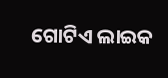ଗୋଟିଏ ଲାଇକ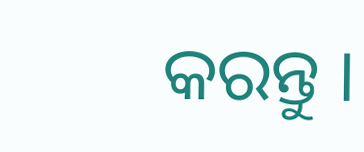କରନ୍ତୁ ।